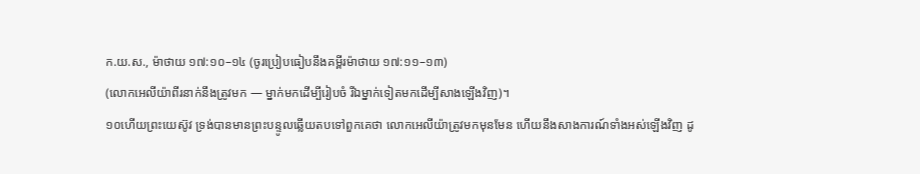ក.យ.ស., ម៉ាថាយ ១៧:១០–១៤ (ចូរប្រៀបធៀបនឹងគម្ពីរម៉ាថាយ ១៧:១១–១៣)
(លោកអេលីយ៉ាពីរនាក់នឹងត្រូវមក — ម្នាក់មកដើម្បីរៀបចំ រីឯម្នាក់ទៀតមកដើម្បីសាងឡើងវិញ)។
១០ហើយព្រះយេស៊ូវ ទ្រង់បានមានព្រះបន្ទូលឆ្លើយតបទៅពួកគេថា លោកអេលីយ៉ាត្រូវមកមុនមែន ហើយនឹងសាងការណ៍ទាំងអស់ឡើងវិញ ដូ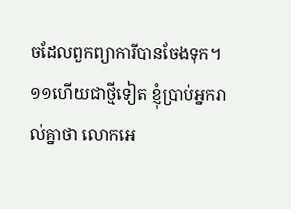ចដែលពួកព្យាការីបានចែងទុក។
១១ហើយជាថ្មីទៀត ខ្ញុំប្រាប់អ្នករាល់គ្នាថា លោកអេ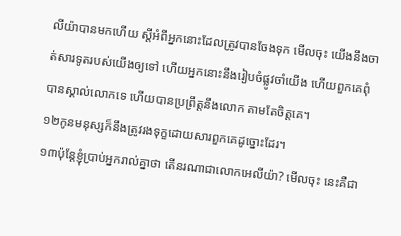លីយ៉ាបានមកហើយ ស្ដីអំពីអ្នកនោះដែលត្រូវបានចែងទុក មើលចុះ យើងនឹងចាត់សារទូតរបស់យើងឲ្យទៅ ហើយអ្នកនោះនឹងរៀបចំផ្លូវចាំយើង ហើយពួកគេពុំបានស្គាល់លោកទេ ហើយបានប្រព្រឹត្តនឹងលោក តាមតែចិត្តគេ។
១២កូនមនុស្សក៏នឹងត្រូវរងទុក្ខដោយសារពួកគេដូច្នោះដែរ។
១៣ប៉ុន្តែខ្ញុំប្រាប់អ្នករាល់គ្នាថា តើនរណាជាលោកអេលីយ៉ា? មើលចុះ នេះគឺជា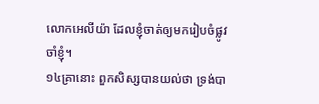លោកអេលីយ៉ា ដែលខ្ញុំចាត់ឲ្យមករៀបចំផ្លូវចាំខ្ញុំ។
១៤គ្រានោះ ពួកសិស្សបានយល់ថា ទ្រង់បា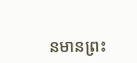នមានព្រះ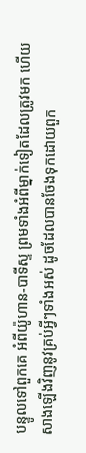បន្ទូលទៅពួកគេ អំពីយ៉ូហាន-បាទីស្ទ ព្រមទាំងអំពីម្នាក់ទៀតដែលត្រូវមក ហើយសាងឡើងវិញនូវគ្រប់អ្វីៗទាំងអស់ ដូចដែលបានចែងទុកដោយពួក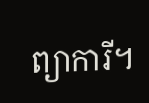ព្យាការី។